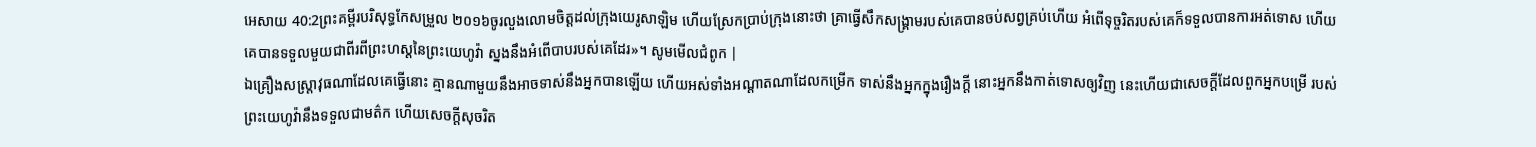អេសាយ 40:2ព្រះគម្ពីរបរិសុទ្ធកែសម្រួល ២០១៦ចូរលួងលោមចិត្តដល់ក្រុងយេរូសាឡិម ហើយស្រែកប្រាប់ក្រុងនោះថា គ្រាធ្វើសឹកសង្គ្រាមរបស់គេបានចប់សព្វគ្រប់ហើយ អំពើទុច្ចរិតរបស់គេក៏ទទួលបានការអត់ទោស ហើយគេបានទទួលមួយជាពីរពីព្រះហស្តនៃព្រះយេហូវ៉ា ស្នងនឹងអំពើបាបរបស់គេដែរ»។ សូមមើលជំពូក |
ឯគ្រឿងសស្ត្រាវុធណាដែលគេធ្វើនោះ គ្មានណាមួយនឹងអាចទាស់នឹងអ្នកបានឡើយ ហើយអស់ទាំងអណ្ដាតណាដែលកម្រើក ទាស់នឹងអ្នកក្នុងរឿងក្តី នោះអ្នកនឹងកាត់ទោសឲ្យវិញ នេះហើយជាសេចក្ដីដែលពួកអ្នកបម្រើ របស់ព្រះយេហូវ៉ានឹងទទួលជាមត៌ក ហើយសេចក្ដីសុចរិត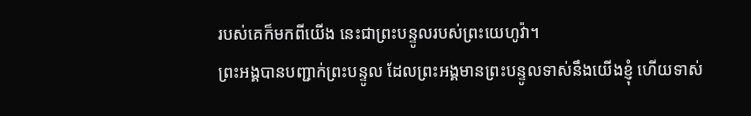របស់គេក៏មកពីយើង នេះជាព្រះបន្ទូលរបស់ព្រះយេហូវ៉ា។
ព្រះអង្គបានបញ្ជាក់ព្រះបន្ទូល ដែលព្រះអង្គមានព្រះបន្ទូលទាស់នឹងយើងខ្ញុំ ហើយទាស់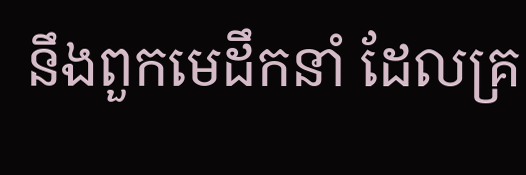នឹងពួកមេដឹកនាំ ដែលគ្រ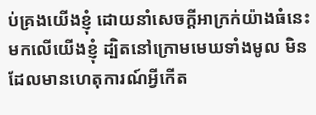ប់គ្រងយើងខ្ញុំ ដោយនាំសេចក្ដីអាក្រក់យ៉ាងធំនេះមកលើយើងខ្ញុំ ដ្បិតនៅក្រោមមេឃទាំងមូល មិនដែលមានហេតុការណ៍អ្វីកើត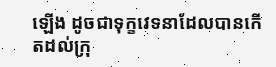ឡើង ដូចជាទុក្ខវេទនាដែលបានកើតដល់ក្រុ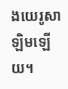ងយេរូសាឡិមឡើយ។